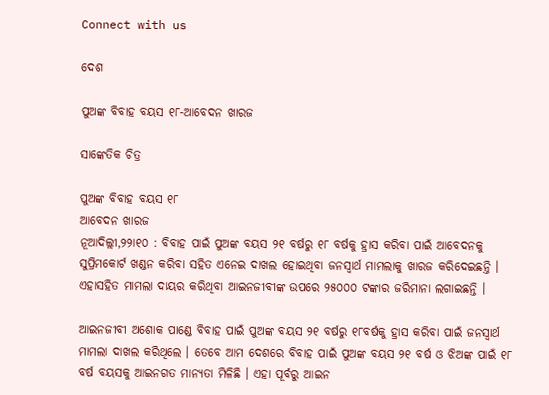Connect with us

ଦେଶ

ପୁଅଙ୍କ ବିବାହ ବୟସ ୧୮-ଆବେଦନ ଖାରଜ

ସାଙ୍କେତିକ ଚିତ୍ର

ପୁଅଙ୍କ ବିବାହ ବୟସ ୧୮
ଆବେଦନ ଖାରଜ
ନୂଆଦିଲ୍ଲୀ,୨୨ା୧୦ : ବିବାହ ପାଇଁ ପୁଅଙ୍କ ବୟସ ୨୧ ବର୍ଷରୁ ୧୮ ବର୍ଷକୁ ହ୍ରାସ କରିବା ପାଇଁ ଆବେଦନକୁ ସୁପ୍ରିମକୋର୍ଟ ଖଣ୍ଡନ କରିବା ସହିତ ଏନେଇ ଦାଖଲ ହୋଇଥିବା ଜନସ୍ୱାର୍ଥ ମାମଲାକୁ ଖାରଜ କରିଦେଇଛନ୍ତି । ଏହାସହିତ ମାମଲା ଦାୟର କରିଥିବା ଆଇନଜୀବୀଙ୍କ ଉପରେ ୨୫୦୦୦ ଟଙ୍କାର ଜରିମାନା ଲଗାଇଛନ୍ତି ।

ଆଇନଜୀବୀ ଅଶୋକ ପାଣ୍ଡେ ବିବାହ ପାଇଁ ପୁଅଙ୍କ ବୟସ ୨୧ ବର୍ଷରୁ ୧୮ବର୍ଷକୁ ହ୍ରାସ କରିବା ପାଇଁ ଜନସ୍ୱାର୍ଥ ମାମଲା ଦାଖଲ କରିଥିଲେ । ତେବେ ଆମ ଦେଶରେ ବିବାହ ପାଇଁ ପୁଅଙ୍କ ବୟସ ୨୧ ବର୍ଷ ଓ ଝିଅଙ୍କ ପାଇଁ ୧୮ ବର୍ଷ ବୟସକୁ ଆଇନଗତ ମାନ୍ୟତା ମିଳିଛି । ଏହା ପୂର୍ବରୁ ଆଇନ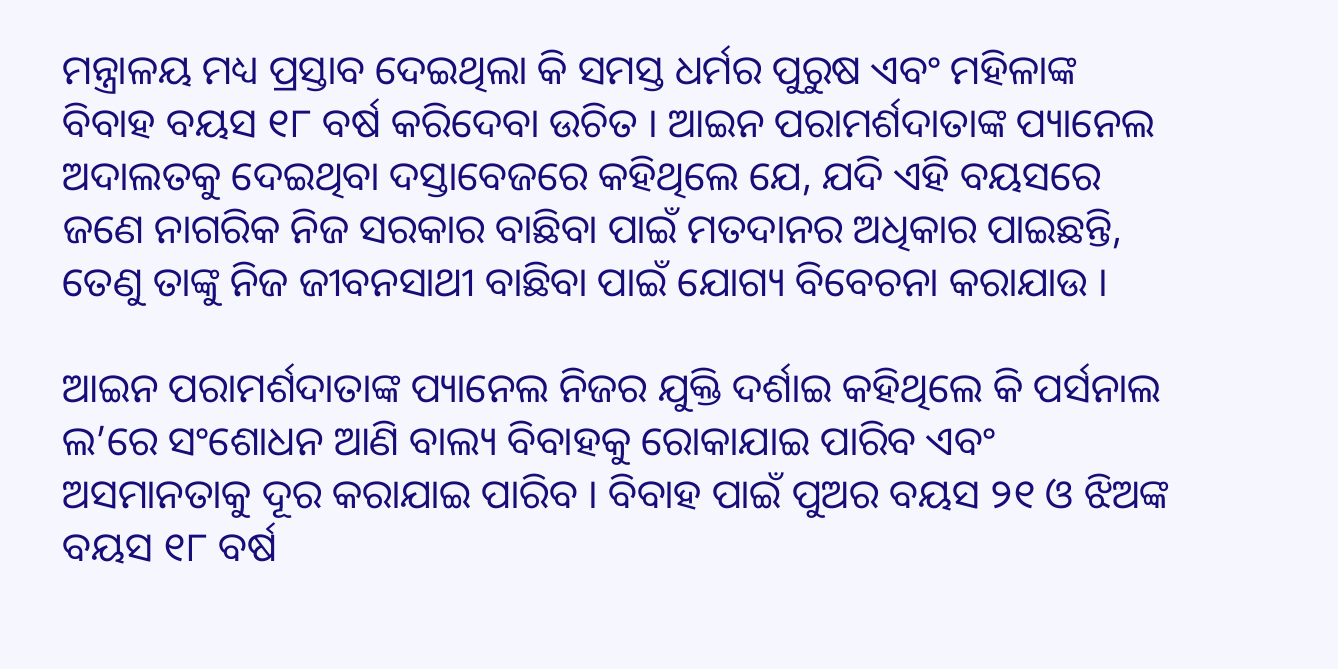ମନ୍ତ୍ରାଳୟ ମଧ୍ୟ ପ୍ରସ୍ତାବ ଦେଇଥିଲା କି ସମସ୍ତ ଧର୍ମର ପୁରୁଷ ଏବଂ ମହିଳାଙ୍କ ବିବାହ ବୟସ ୧୮ ବର୍ଷ କରିଦେବା ଉଚିତ । ଆଇନ ପରାମର୍ଶଦାତାଙ୍କ ପ୍ୟାନେଲ ଅଦାଲତକୁ ଦେଇଥିବା ଦସ୍ତାବେଜରେ କହିଥିଲେ ଯେ, ଯଦି ଏହି ବୟସରେ ଜଣେ ନାଗରିକ ନିଜ ସରକାର ବାଛିବା ପାଇଁ ମତଦାନର ଅଧିକାର ପାଇଛନ୍ତି, ତେଣୁ ତାଙ୍କୁ ନିଜ ଜୀବନସାଥୀ ବାଛିବା ପାଇଁ ଯୋଗ୍ୟ ବିବେଚନା କରାଯାଉ ।

ଆଇନ ପରାମର୍ଶଦାତାଙ୍କ ପ୍ୟାନେଲ ନିଜର ଯୁକ୍ତି ଦର୍ଶାଇ କହିଥିଲେ କି ପର୍ସନାଲ ଲ’ରେ ସଂଶୋଧନ ଆଣି ବାଲ୍ୟ ବିବାହକୁ ରୋକାଯାଇ ପାରିବ ଏବଂ ଅସମାନତାକୁ ଦୂର କରାଯାଇ ପାରିବ । ବିବାହ ପାଇଁ ପୁଅର ବୟସ ୨୧ ଓ ଝିଅଙ୍କ ବୟସ ୧୮ ବର୍ଷ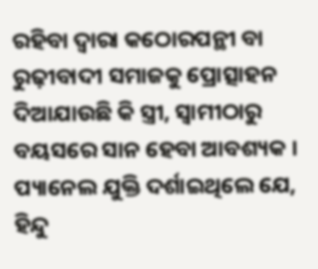ରହିବା ଦ୍ୱାରା କଠୋରପନ୍ଥୀ ବା ରୁଢ଼ୀବାଦୀ ସମାଜକୁ ପ୍ରୋତ୍ସାହନ ଦିଆଯାଉଛି କି ସ୍ତ୍ରୀ, ସ୍ୱାମୀଠାରୁ ବୟସରେ ସାନ ହେବା ଆବଶ୍ୟକ । ପ୍ୟାନେଲ ଯୁକ୍ତି ଦର୍ଶାଇଥିଲେ ଯେ, ହିନ୍ଦୁ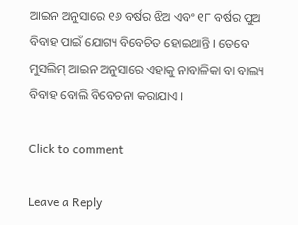ଆଇନ ଅନୁସାରେ ୧୬ ବର୍ଷର ଝିଅ ଏବଂ ୧୮ ବର୍ଷର ପୁଅ ବିବାହ ପାଇଁ ଯୋଗ୍ୟ ବିବେଚିତ ହୋଇଥାନ୍ତି । ତେବେ ମୁସଲିମ୍ ଆଇନ ଅନୁସାରେ ଏହାକୁ ନାବାଳିକା ବା ବାଲ୍ୟ ବିବାହ ବୋଲି ବିବେଚନା କରାଯାଏ ।

Click to comment

Leave a Reply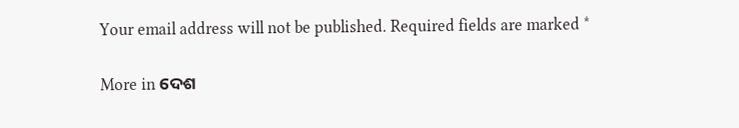Your email address will not be published. Required fields are marked *

More in ଦେଶ